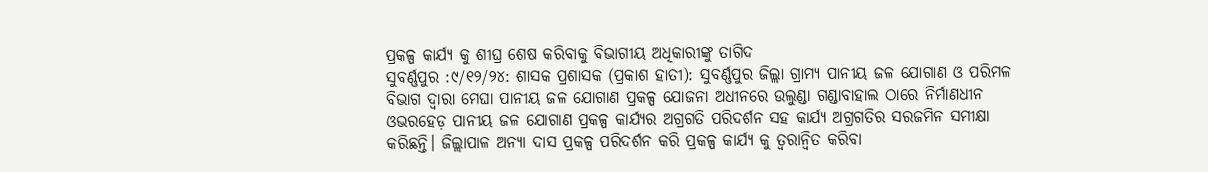ପ୍ରକଳ୍ପ କାର୍ଯ୍ୟ କୁ ଶୀଘ୍ର ଶେଷ କରିବାକୁ ବିଭାଗୀୟ ଅଧିକାରୀଙ୍କୁ ତାଗିଦ
ସୁବର୍ଣ୍ଣପୁର :୯/୧୨/୨୪: ଶାସକ ପ୍ରଶାସକ (ପ୍ରକାଶ ହାତୀ): ସୁବର୍ଣ୍ଣପୁର ଜିଲ୍ଲା ଗ୍ରାମ୍ୟ ପାନୀୟ ଜଳ ଯୋଗାଣ ଓ ପରିମଳ ବିଭାଗ ଦ୍ୱାରା ମେଘା ପାନୀୟ ଜଳ ଯୋଗାଣ ପ୍ରକଳ୍ପ ଯୋଜନା ଅଧୀନରେ ଉଲୁଣ୍ଡା ଗଣ୍ଡାବାହାଲ ଠାରେ ନିର୍ମାଣଧୀନ ଓଭରହେଡ଼ ପାନୀୟ ଜଳ ଯୋଗାଣ ପ୍ରକଳ୍ପ କାର୍ଯ୍ୟର ଅଗ୍ରଗତି ପରିଦର୍ଶନ ସହ କାର୍ଯ୍ୟ ଅଗ୍ରଗତିର ସରଜମିନ ସମୀକ୍ଷା କରିଛନ୍ତି। ଜିଲ୍ଲାପାଳ ଅନ୍ୟା ଦାସ ପ୍ରକଳ୍ପ ପରିଦର୍ଶନ କରି ପ୍ରକଳ୍ପ କାର୍ଯ୍ୟ କୁ ତ୍ୱରାନ୍ୱିତ କରିବା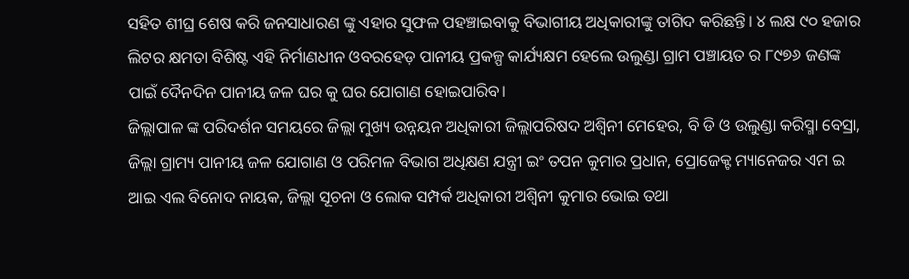ସହିତ ଶୀଘ୍ର ଶେଷ କରି ଜନସାଧାରଣ ଙ୍କୁ ଏହାର ସୁଫଳ ପହଞ୍ଚାଇବାକୁ ବିଭାଗୀୟ ଅଧିକାରୀଙ୍କୁ ତାଗିଦ କରିଛନ୍ତି। ୪ ଲକ୍ଷ ୯୦ ହଜାର ଲିଟର କ୍ଷମତା ବିଶିଷ୍ଟ ଏହି ନିର୍ମାଣଧୀନ ଓବରହେଡ଼ ପାନୀୟ ପ୍ରକଳ୍ପ କାର୍ଯ୍ୟକ୍ଷମ ହେଲେ ଉଲୁଣ୍ଡା ଗ୍ରାମ ପଞ୍ଚାୟତ ର ୮୯୭୬ ଜଣଙ୍କ ପାଇଁ ଦୈନଦିନ ପାନୀୟ ଜଳ ଘର କୁ ଘର ଯୋଗାଣ ହୋଇପାରିବ।
ଜିଲ୍ଲାପାଳ ଙ୍କ ପରିଦର୍ଶନ ସମୟରେ ଜିଲ୍ଲା ମୁଖ୍ୟ ଉନ୍ନୟନ ଅଧିକାରୀ ଜିଲ୍ଲାପରିଷଦ ଅଶ୍ୱିନୀ ମେହେର, ବି ଡି ଓ ଉଲୁଣ୍ଡା କରିସ୍ମା ବେସ୍ରା, ଜିଲ୍ଲା ଗ୍ରାମ୍ୟ ପାନୀୟ ଜଳ ଯୋଗାଣ ଓ ପରିମଳ ବିଭାଗ ଅଧିକ୍ଷଣ ଯନ୍ତ୍ରୀ ଇଂ ତପନ କୁମାର ପ୍ରଧାନ, ପ୍ରୋଜେକ୍ଟ ମ୍ୟାନେଜର ଏମ ଇ ଆଇ ଏଲ ବିନୋଦ ନାୟକ, ଜିଲ୍ଲା ସୂଚନା ଓ ଲୋକ ସମ୍ପର୍କ ଅଧିକାରୀ ଅଶ୍ୱିନୀ କୁମାର ଭୋଇ ତଥା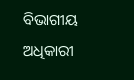ବିଭାଗୀୟ ଅଧିକାରୀ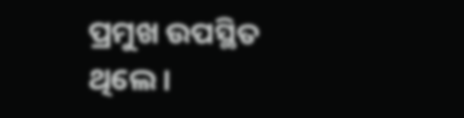ପ୍ରମୁଖ ଉପସ୍ଥିତ ଥିଲେ।